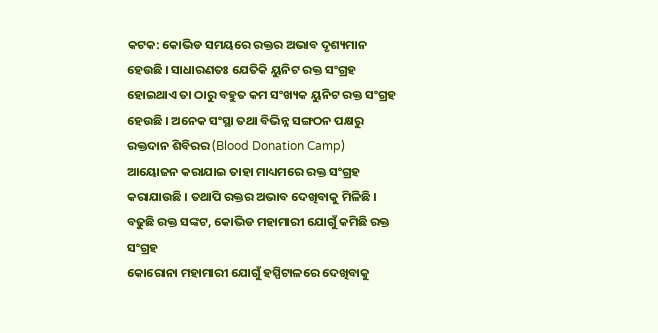କଟକ: କୋଭିଡ ସମୟରେ ରକ୍ତର ଅଭାବ ଦୃଶ୍ୟମାନ ହେଉଛି । ସାଧାରଣତଃ ଯେତିକି ୟୁନିଟ ରକ୍ତ ସଂଗ୍ରହ ହୋଇଥାଏ ତା ଠାରୁ ବହୁତ କମ ସଂଖ୍ୟକ ୟୁନିଟ ରକ୍ତ ସଂଗ୍ରହ ହେଉଛି । ଅନେକ ସଂସ୍ଥା ତଥା ବିଭିନ୍ନ ସଙ୍ଗଠନ ପକ୍ଷରୁ ରକ୍ତଦାନ ଶିବିରର (Blood Donation Camp) ଆୟୋଜନ କରାଯାଇ ତାହା ମାଧ୍ୟମରେ ରକ୍ତ ସଂଗ୍ରହ କରାଯାଉଛି । ତଥାପି ରକ୍ତର ଅଭାବ ଦେଖିବାକୁ ମିଳିଛି ।
ବଢୁଛି ରକ୍ତ ସଙ୍କଟ, କୋଭିଡ ମହାମାରୀ ଯୋଗୁଁ କମିଛି ରକ୍ତ ସଂଗ୍ରହ
କୋରୋନା ମହାମାରୀ ଯୋଗୁଁ ହସ୍ପିଟାଳରେ ଦେଖିବାକୁ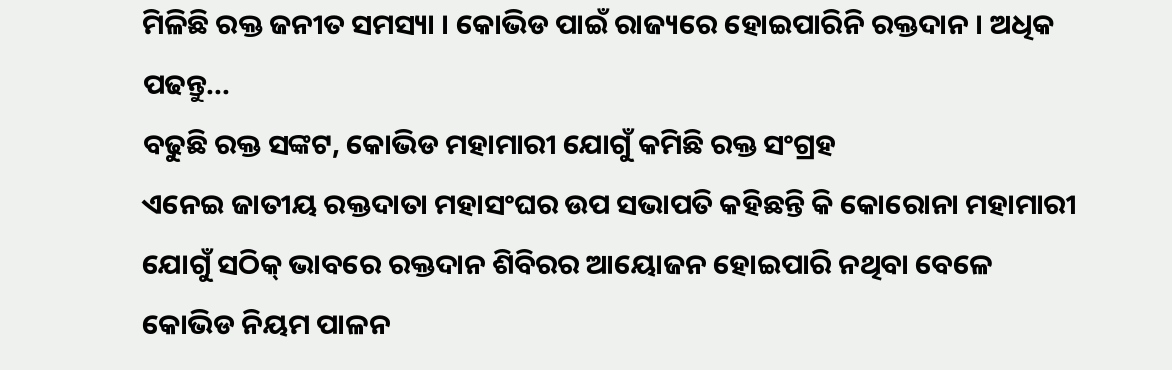ମିଳିଛି ରକ୍ତ ଜନୀତ ସମସ୍ୟା । କୋଭିଡ ପାଇଁ ରାଜ୍ୟରେ ହୋଇପାରିନି ରକ୍ତଦାନ । ଅଧିକ ପଢନ୍ତୁ...
ବଢୁଛି ରକ୍ତ ସଙ୍କଟ, କୋଭିଡ ମହାମାରୀ ଯୋଗୁଁ କମିଛି ରକ୍ତ ସଂଗ୍ରହ
ଏନେଇ ଜାତୀୟ ରକ୍ତଦାତା ମହାସଂଘର ଉପ ସଭାପତି କହିଛନ୍ତି କି କୋରୋନା ମହାମାରୀ ଯୋଗୁଁ ସଠିକ୍ ଭାବରେ ରକ୍ତଦାନ ଶିବିରର ଆୟୋଜନ ହୋଇପାରି ନଥିବା ବେଳେ କୋଭିଡ ନିୟମ ପାଳନ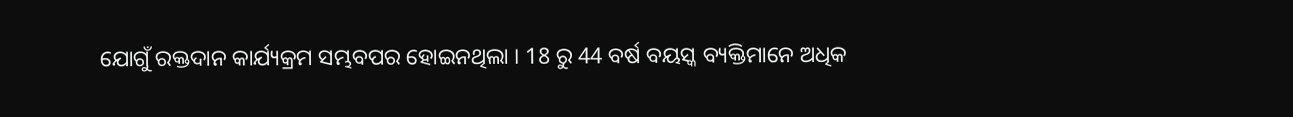ଯୋଗୁଁ ରକ୍ତଦାନ କାର୍ଯ୍ୟକ୍ରମ ସମ୍ଭବପର ହୋଇନଥିଲା । 18 ରୁ 44 ବର୍ଷ ବୟସ୍କ ବ୍ୟକ୍ତିମାନେ ଅଧିକ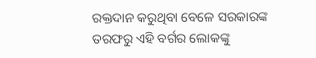ରକ୍ତଦାନ କରୁଥିବା ବେଳେ ସରକାରଙ୍କ ତରଫରୁ ଏହି ବର୍ଗର ଲୋକଙ୍କୁ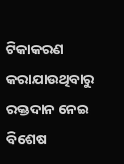ଟିକାକରଣ କରାଯାଉଥିବାରୁ ରକ୍ତଦାନ ନେଇ ବିଶେଷ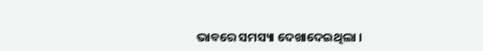ଭାବରେ ସମସ୍ୟା ଦେଖାଦେଇଥିଲା ।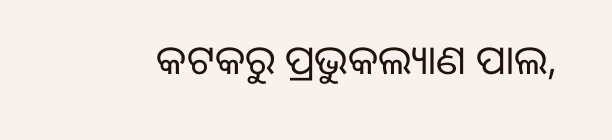କଟକରୁ ପ୍ରଭୁକଲ୍ୟାଣ ପାଲ,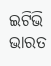ଇଟିଭି ଭାରତ